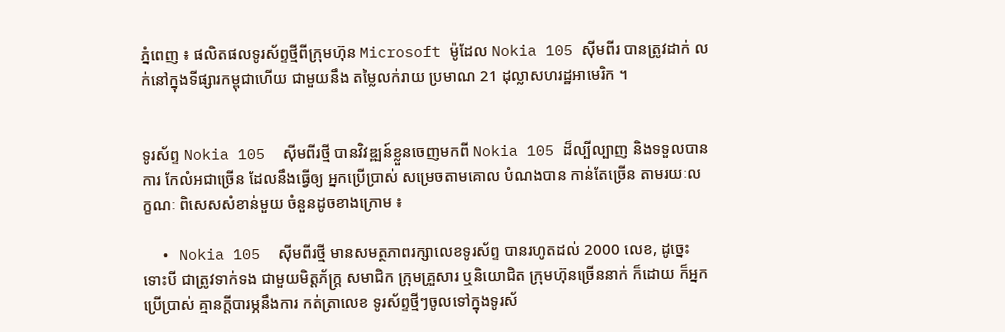ភ្នំពេញ ៖ ផលិតផលទូរស័ព្ទថ្មីពីក្រុមហ៊ុន Microsoft ម៉ូដែល Nokia 105 ស៊ីមពីរ បានត្រូវដាក់ លក់នៅក្នុងទីផ្សារកម្ពុជាហើយ ជាមួយនឹង តម្លៃលក់រាយ ប្រមាណ 21 ដុល្លាសហរដ្ឋអាមេរិក ។


ទូរស័ព្ទ Nokia 105  ស៊ីមពីរថ្មី បានវិវឌ្ឍន៍ខ្លួនចេញមកពី Nokia 105 ដ៏ល្បីល្បាញ និងទទួលបានការ កែលំអជាច្រើន ដែលនឹងធ្វើឲ្យ អ្នកប្រើប្រាស់ សម្រេចតាមគោល បំណងបាន កាន់តែច្រើន តាមរយៈលក្ខណៈ ពិសេសសំខាន់មួយ ចំនួនដូចខាងក្រោម ៖

  • Nokia 105  ស៊ីមពីរថ្មី មានសមត្ថភាពរក្សាលេខទូរស័ព្ទ បានរហូតដល់ 2000 លេខ, ដូច្នេះទោះបី ជាត្រូវទាក់ទង ជាមួយមិត្តភ័ក្រ្ត សមាជិក ក្រុមគ្រួសារ ឬនិយោជិត ក្រុមហ៊ុនច្រើននាក់ ក៏ដោយ ក៏អ្នកប្រើប្រាស់ គ្មានក្តីបារម្ភនឹងការ កត់ត្រាលេខ ទូរស័ព្ទថ្មីៗចូលទៅក្នុងទូរស័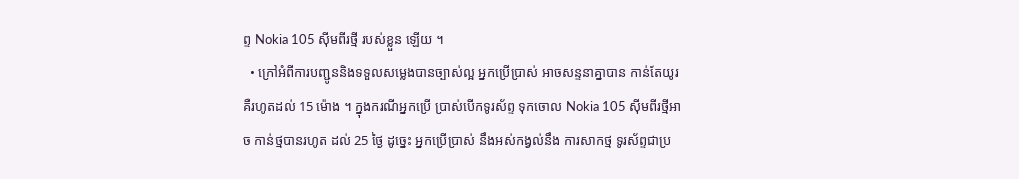ព្ទ Nokia 105 ស៊ីមពីរថ្មី របស់ខ្លួន ឡើយ ។
  • ក្រៅអំពីការបញ្ជូននិងទទួលសម្លេងបានច្បាស់ល្អ អ្នកប្រើប្រាស់ អាចសន្ទនាគ្នាបាន កាន់តែយូរ គឺរហូតដល់ 15 ម៉ោង ។ ក្នុងករណីអ្នកប្រើ ប្រាស់បើកទូរស័ព្ទ ទុកចោល Nokia 105 ស៊ីមពីរថ្មីអាច កាន់ថ្មបានរហូត ដល់ 25 ថ្ងៃ ដូច្នេះ អ្នកប្រើប្រាស់ នឹងអស់កង្វល់នឹង ការសាកថ្ម ទូរស័ព្ទជាប្រ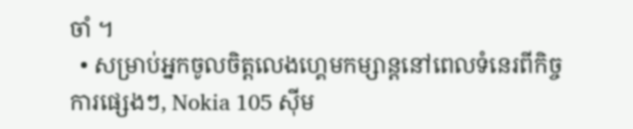ចាំ ។
  • សម្រាប់អ្នកចូលចិត្តលេងហ្គេមកម្សាន្តនៅពេលទំនេរពីកិច្ចការផ្សេងៗ, Nokia 105 ស៊ីម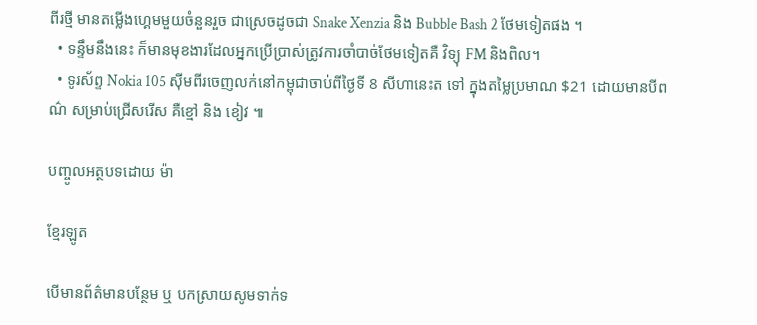ពីរថ្មី មានតម្លើងហ្គេមមួយចំនួនរួច ជាស្រេចដូចជា Snake Xenzia និង Bubble Bash 2 ថែមទៀតផង ។
  • ទន្ទឹមនឹងនេះ ក៏មានមុខងារដែលអ្នកប្រើប្រាស់ត្រូវការចាំបាច់ថែមទៀតគឺ វិទ្យុ FM និងពិល។
  • ទូរស័ព្ទ Nokia 105 ស៊ីមពីរចេញលក់នៅកម្ពុជាចាប់ពីថ្ងៃទី 8 សីហានេះត ទៅ ក្នុងតម្លៃប្រមាណ $21 ដោយមានបីពណ៌ សម្រាប់ជ្រើសរើស គឺខ្មៅ និង ខៀវ ៕

បញ្ចូលអត្ថបទដោយ ម៉ា

ខ្មែរឡូត

បើមានព័ត៌មានបន្ថែម ឬ បកស្រាយសូមទាក់ទ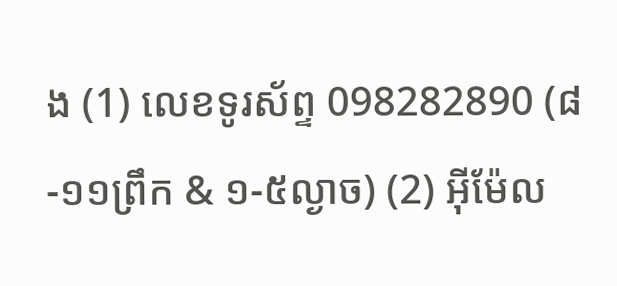ង (1) លេខទូរស័ព្ទ 098282890 (៨-១១ព្រឹក & ១-៥ល្ងាច) (2) អ៊ីម៉ែល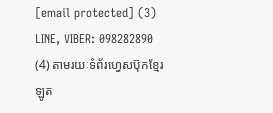[email protected] (3) LINE, VIBER: 098282890 (4) តាមរយៈទំព័រហ្វេសប៊ុកខ្មែរឡូត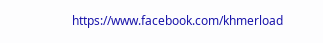https://www.facebook.com/khmerload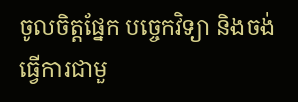ចូលចិត្តផ្នែក បច្ចេកវិទ្យា និងចង់ធ្វើការជាមួ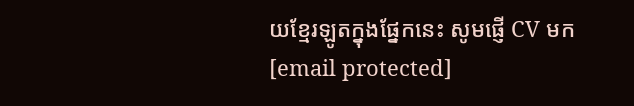យខ្មែរឡូតក្នុងផ្នែកនេះ សូមផ្ញើ CV មក [email protected]